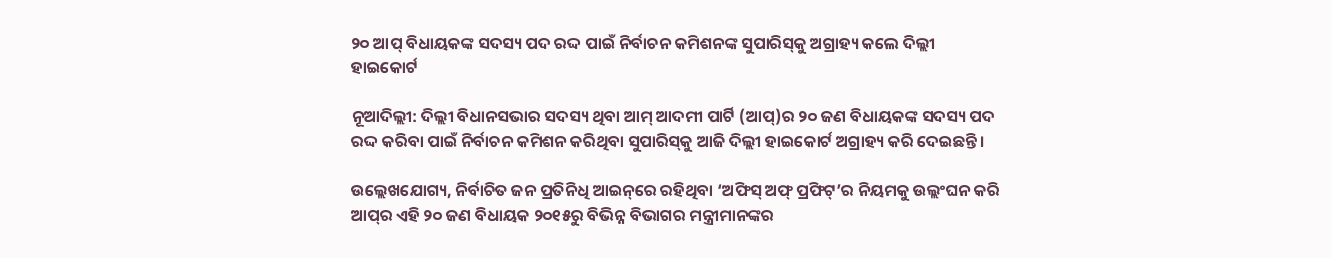୨୦ ଆପ୍‌ ବିଧାୟକଙ୍କ ସଦସ୍ୟ ପଦ ରଦ୍ଦ ପାଇଁ ନିର୍ବାଚନ କମିଶନଙ୍କ ସୁପାରିସ୍‌କୁ ଅଗ୍ରାହ୍ୟ କଲେ ଦିଲ୍ଲୀ ହାଇକୋର୍ଟ

ନୂଆଦିଲ୍ଲୀ: ଦିଲ୍ଲୀ ବିଧାନସଭାର ସଦସ୍ୟ ଥିବା ଆମ୍‌ ଆଦମୀ ପାର୍ଟି (ଆପ୍‌)ର ୨୦ ଜଣ ବିଧାୟକଙ୍କ ସଦସ୍ୟ ପଦ ରଦ୍ଦ କରିବା ପାଇଁ ନିର୍ବାଚନ କମିଶନ କରିଥିବା ସୁପାରିସ୍‌କୁ ଆଜି ଦିଲ୍ଲୀ ହାଇକୋର୍ଟ ଅଗ୍ରାହ୍ୟ କରି ଦେଇଛନ୍ତି।

ଉଲ୍ଲେଖଯୋଗ୍ୟ, ନିର୍ବାଚିତ ଜନ ପ୍ରତିନିଧି ଆଇନ୍‌ରେ ରହିଥିବା ‘ଅଫିସ୍‌ ଅଫ୍‌ ପ୍ରଫିଟ୍‌’ର ନିୟମକୁ ଉଲ୍ଲଂଘନ କରି ଆପ୍‌ର ଏହି ୨୦ ଜଣ ବିଧାୟକ ୨୦୧୫ରୁ ବିଭିନ୍ନ ବିଭାଗର ମନ୍ତ୍ରୀମାନଙ୍କର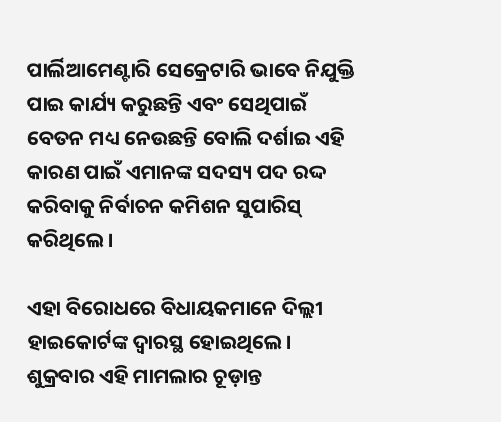ପାର୍ଲିଆମେଣ୍ଟାରି ସେକ୍ରେଟାରି ଭାବେ ନିଯୁକ୍ତି ପାଇ କାର୍ଯ୍ୟ କରୁଛନ୍ତି ଏବଂ ସେଥିପାଇଁ ବେତନ ମଧ୍ୟ ନେଉଛନ୍ତି ବୋଲି ଦର୍ଶାଇ ଏହି କାରଣ ପାଇଁ ଏମାନଙ୍କ ସଦସ୍ୟ ପଦ ରଦ୍ଦ କରିବାକୁ ନିର୍ବାଚନ କମିଶନ ସୁପାରିସ୍‌ କରିଥିଲେ।

ଏହା ବିରୋଧରେ ବିଧାୟକମାନେ ଦିଲ୍ଲୀ ହାଇକୋର୍ଟଙ୍କ ଦ୍ୱାରସ୍ଥ ହୋଇଥିଲେ। ଶୁକ୍ରବାର ଏହି ମାମଲାର ଚୂଡ଼ାନ୍ତ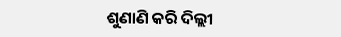ଶୁଣାଣି କରି ଦିଲ୍ଲୀ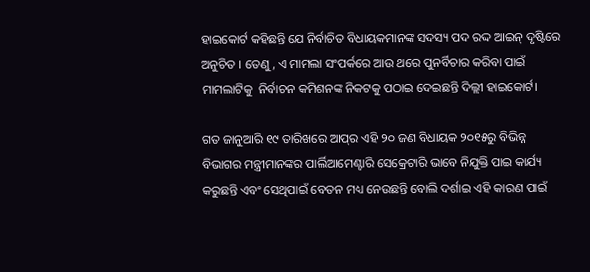ହାଇକୋର୍ଟ କହିଛନ୍ତି ଯେ ନିର୍ବାଚିତ ବିଧାୟକମାନଙ୍କ ସଦସ୍ୟ ପଦ ରଦ୍ଦ ଆଇନ୍‌ ଦୃଷ୍ଟିରେ ଅନୁଚିତ । ତେଣୁ, ଏ ମାମଲା ସଂପର୍କରେ ଆଉ ଥରେ ପୁନର୍ବିଚାର କରିବା ପାଇଁ ମାମଲାଟିକୁ  ନିର୍ବାଚନ କମିଶନଙ୍କ ନିକଟକୁ ପଠାଇ ଦେଇଛନ୍ତି ଦିଲ୍ଲୀ ହାଇକୋର୍ଟ।

ଗତ ଜାନୁଆରି ୧୯ ତାରିଖରେ ଆପ୍‌ର ଏହି ୨୦ ଜଣ ବିଧାୟକ ୨୦୧୫ରୁ ବିଭିନ୍ନ ବିଭାଗର ମନ୍ତ୍ରୀମାନଙ୍କର ପାର୍ଲିଆମେଣ୍ଟାରି ସେକ୍ରେଟାରି ଭାବେ ନିଯୁକ୍ତି ପାଇ କାର୍ଯ୍ୟ କରୁଛନ୍ତି ଏବଂ ସେଥିପାଇଁ ବେତନ ମଧ୍ୟ ନେଉଛନ୍ତି ବୋଲି ଦର୍ଶାଇ ଏହି କାରଣ ପାଇଁ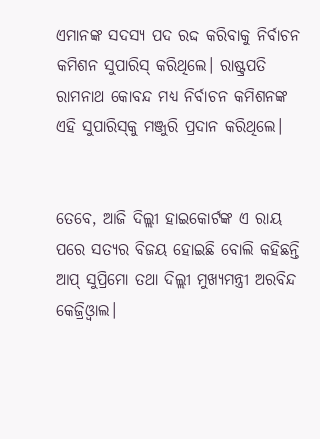ଏମାନଙ୍କ ସଦସ୍ୟ ପଦ ରଦ୍ଦ କରିବାକୁ ନିର୍ବାଚନ କମିଶନ ସୁପାରିସ୍‌ କରିଥିଲେ। ରାଷ୍ଟ୍ରପତି ରାମନାଥ କୋବନ୍ଦ ମଧ୍ୟ ନିର୍ବାଚନ କମିଶନଙ୍କ ଏହି ସୁପାରିସ୍‌କୁ ମଞ୍ଜୁରି ପ୍ରଦାନ କରିଥିଲେ।


ତେବେ, ଆଜି ଦିଲ୍ଲୀ ହାଇକୋର୍ଟଙ୍କ ଏ ରାୟ ପରେ ସତ୍ୟର ବିଜୟ ହୋଇଛି ବୋଲି କହିଛନ୍ତି ଆପ୍‌ ସୁପ୍ରିମୋ ତଥା ଦିଲ୍ଲୀ ମୁଖ୍ୟମନ୍ତ୍ରୀ ଅରବିନ୍ଦ କେଜ୍ରିଓ୍ଵାଲ।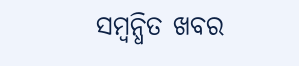ସମ୍ବନ୍ଧିତ ଖବର